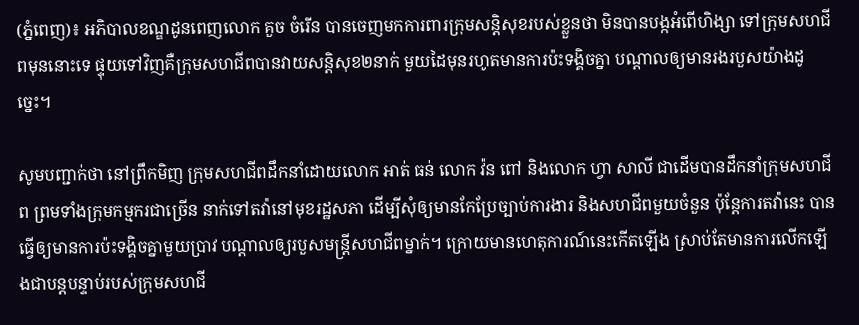(ភ្នំពេញ)៖ អភិបាលខណ្ឌដូនពេញលោក គួច ចំរើន បានចេញមកការពារក្រុមសន្តិសុខរបស់ខ្លួនថា មិនបានបង្កអំពើហិង្សា ទៅក្រុមសហជីពមុននោះទេ ផ្ទុយទៅវិញគឺក្រុមសហជីពបានវាយសន្តិសុខ២នាក់ មួយដៃមុនរហូតមានការប៉ះទង្គិចគ្នា បណ្តាលឲ្យមានរងរបួសយ៉ាងដូច្នេះ។

សូមបញ្ជាក់ថា នៅព្រឹកមិញ ក្រុមសហជីពដឹកនាំដោយលោក អាត់ ធន់ លោក វ៉ន ពៅ និងលោក ហ្វា សាលី ជាដើមបានដឹកនាំក្រុមសហជីព ព្រមទាំងក្រុមកម្មករជាច្រើន នាក់ទៅតវ៉ានៅមុខរដ្ឋសភា ដើម្បីសុំឲ្យមានកែប្រែច្បាប់ការងារ និងសហជីពមួយចំនួន ប៉ុន្តែការតវ៉ានេះ បានធ្វើឲ្យមានការប៉ះទង្គិចគ្នាមួយប្រាវ បណ្តាលឲ្យរបួសមន្រ្តីសហជីពម្នាក់។ ក្រោយមានហេតុការណ៍នេះកើតឡើង ស្រាប់តែមានការលើកឡើងជាបន្តបន្ទាប់របស់ក្រុមសហជី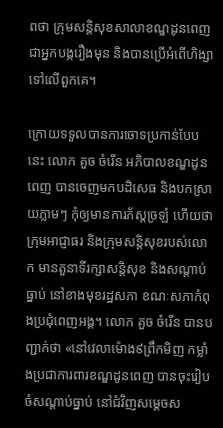ពថា ក្រុមសន្តិសុខសាលាខណ្ឌដូនពេញ ជាអ្នកបង្ករឿងមុន និងបានប្រើអំពើហិង្សាទៅលើពួកគេ។

ក្រោយទទួលបានការចោទប្រកាន់បែបនេះ លោក គួច ចំរើន អភិបាលខណ្ឌដូនពេញ បានចេញមកបដិសេធ និងបកស្រាយភ្លាមៗ កុំឲ្យមានការភ័ស្តច្រឡំ ហើយថាក្រុមអាជ្ញាធរ និងក្រុមសន្តិសុខរបស់លោក មានតួនាទីរក្សាសន្តិសុខ និងសណ្តាប់ធ្នាប់ នៅខាងមុខរដ្ឋសភា ខណៈសភាកំពុងប្រជុំពេញអង្គ។ លោក គួច ចំរើន បានបញ្ជាក់ថា «នៅវេលាម៉ោង៩ព្រឹកមិញ កម្លាំងប្រជាការពារខណ្ឌដូនពេញ បានចុះរៀបចំសណ្តាប់ធ្នាប់ នៅជំវិញសម្តេចស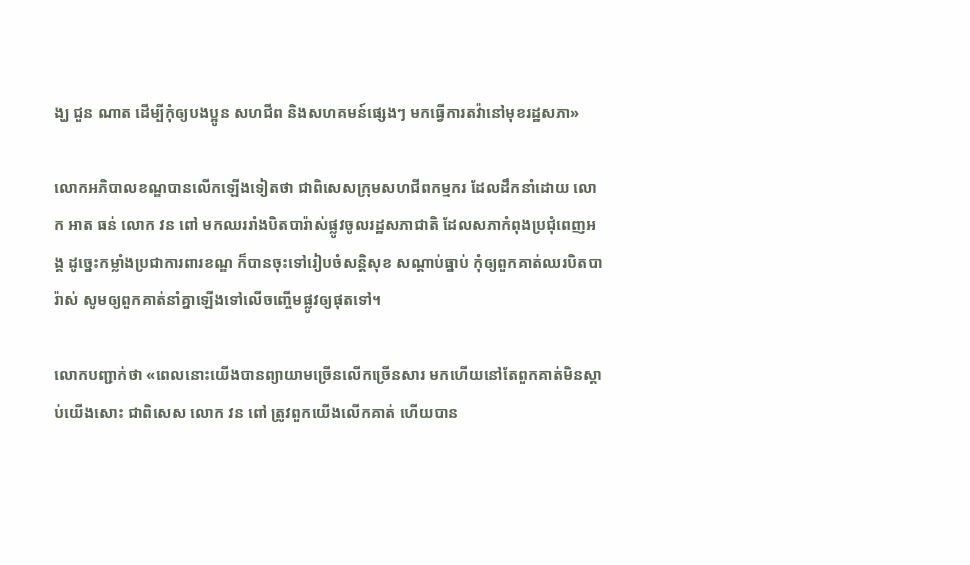ង្ឃ ជួន ណាត ដើម្បីកុំឲ្យបងប្អូន សហជីព និងសហគមន៍ផ្សេងៗ មកធ្វើការតវ៉ានៅមុខរដ្ឋសភា»

លោកអភិបាលខណ្ឌបានលើកឡើងទៀតថា ជាពិសេសក្រុមសហជីពកម្មករ ដែលដឹកនាំដោយ លោក អាត ធន់ លោក វន ពៅ មកឈររាំងបិតបារ៉ាស់ផ្លូវចូលរដ្ឋសភាជាតិ ដែលសភាកំពុងប្រជុំពេញអង្គ ដូច្នេះកម្លាំងប្រជាការពារខណ្ឌ ក៏បានចុះទៅរៀបចំសន្តិសុខ សណ្តាប់ធ្នាប់ កុំឲ្យពួកគាត់ឈរបិតបារ៉ាស់ សូមឲ្យពួកគាត់នាំគ្នាឡើងទៅលើចញ្ចើមផ្លូវឲ្យផុតទៅ។

លោកបញ្ជាក់ថា «ពេលនោះយើងបានព្យាយាមច្រើនលើកច្រើនសារ មកហើយនៅតែពួកគាត់មិនស្តាប់យើងសោះ ជាពិសេស លោក វន ពៅ ត្រូវពួកយើងលើកគាត់ ហើយបាន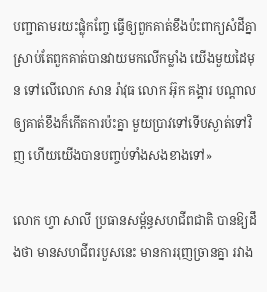បញ្ជាតាមរយះផ្លុំកញ្ចែ ធ្វើឲ្យពួកគាត់ខឹងប៉ះពាក្យសំដីគ្នា ស្រាប់តែពួកគាត់បានវាយមកលើកម្លាំង យើងមួយដៃមុន ទៅលើលោក សាន រ៉ាវុធ លោក អ៊ុក គង្គារ បណ្តាលឲ្យគាត់ខឹងក៏កើតការប៉ះគ្នា មួយប្រាវទៅទើបស្ងាត់ទៅវិញ ហើយយើងបានបញ្ចប់ទាំងសងខាងទៅ»

លោក ហ្វា សាលី ប្រធានសម្ព័ន្ធសហជីពជាតិ បានឱ្យដឹងថា មានសហជីពរបួសនេះ មានការរុញច្រានគ្នា រវាង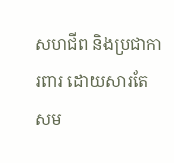សហជីព និងប្រជាការពារ ដោយសារតែសម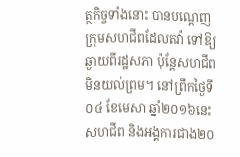ត្ថកិច្ចទាំងនោះ បានបណ្តេញក្រុមសហជីពដែលតវ៉ា ទៅឱ្យឆ្ងាយពីរដ្ឋសភា ប៉ុន្តែសហជីពមិនយល់ព្រម។ នៅព្រឹកថ្ងៃទី០៤ ខែមេសា ឆ្នាំ២០១៦នេះ សហជីព និងអង្គការជាង២០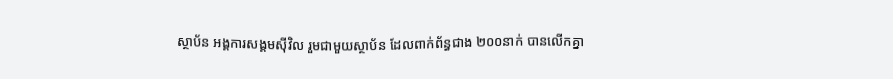ស្ថាប័ន អង្គការសង្គមស៊ីវិល រួមជាមួយស្ថាប័ន ដែលពាក់ព័ន្ធជាង ២០០នាក់ បានលើកគ្នា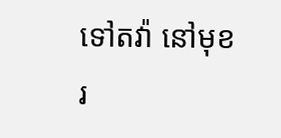ទៅតវ៉ា នៅមុខរ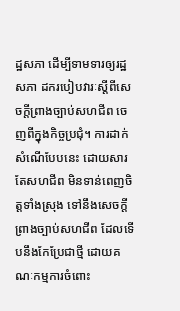ដ្ឋសភា ដើម្បីទាមទារឲ្យរដ្ឋសភា ដករបៀបវារៈស្តីពីសេចក្តីព្រាងច្បាប់សហជីព ចេញពីក្នុងកិច្ចប្រជុំ។ ការដាក់សំណើបែបនេះ ដោយសារតែសហជីព មិនទាន់ពេញចិត្តទាំងស្រុង ទៅនឹងសេចក្តីព្រាងច្បាប់សហជីព ដែលទើបនឹងកែប្រែជាថ្មី ដោយគណៈកម្មការចំពោះ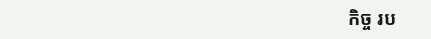កិច្ច រប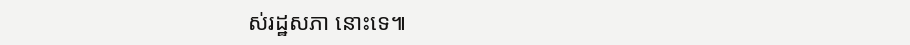ស់រដ្ឋសភា នោះទេ៕